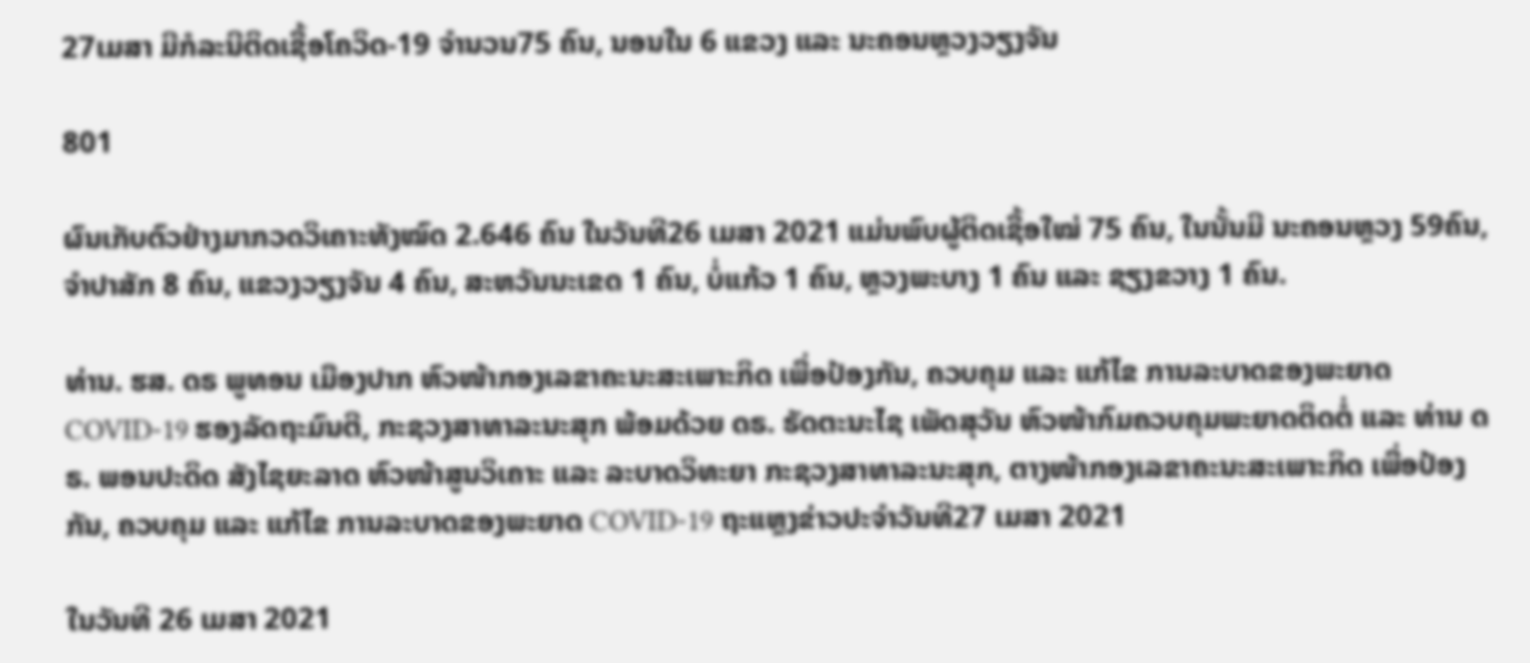27ເມສາ ມີກໍລະນີຕິດເຊື້ອໂຄວິດ-19 ຈຳນວນ75 ຄົນ, ນອນໃນ 6 ແຂວງ ແລະ ນະຄອນຫຼວງວຽງຈັນ

801

ຜົນເກັບຕົວຢ່າງມາກວດວິເຄາະທັງໝົດ 2.646 ຄົນ ໃນວັນທີ26 ເມສາ 2021 ແມ່ນພົບຜູ້ຕິດເຊື້ອໃໝ່ 75 ຄົນ, ໃນນັ້ນມີ ນະຄອນຫຼວງ 59ຄົນ, ຈຳປາສັກ 8 ຄົນ, ແຂວງວຽງຈັນ 4 ຄົນ, ສະຫວັນນະເຂດ 1 ຄົນ, ບໍ່ແກ້ວ 1 ຄົນ, ຫຼວງພະບາງ 1 ຄົນ ແລະ ຊຽງຂວາງ 1 ຄົນ.

ທ່ານ. ຮສ. ດຣ ພູທອນ ເມືອງປາກ ຫົວໜ້າກອງເລຂາຄະນະສະເພາະກິດ ເພື່ອປ້ອງກັນ, ຄວບຄຸມ ແລະ ແກ້ໄຂ ການລະບາດຂອງພະຍາດ COVID-19 ຮອງລັດຖະມົນຕີ, ກະຊວງສາທາລະນະສຸກ ພ້ອມດ້ວຍ ດຣ. ຣັດຕະນະໄຊ ເພັດສຸວັນ ຫົວໜ້າກົມຄວບຄຸມພະຍາດຕິດຕໍ່ ແລະ ທ່ານ ດຣ. ພອນປະດິດ ສັງໄຊຍະລາດ ຫົວໜ້າສູນວິເຄາະ ແລະ ລະບາດວິທະຍາ ກະຊວງສາທາລະນະສຸກ, ຕາງໜ້າກອງເລຂາຄະນະສະເພາະກິດ ເພື່ອປ້ອງກັນ, ຄວບຄຸມ ແລະ ແກ້ໄຂ ການລະບາດຂອງພະຍາດ COVID-19 ຖະແຫຼງຂ່າວປະຈຳວັນທີ27 ເມສາ 2021

ໃນວັນທີ 26 ເມສາ 2021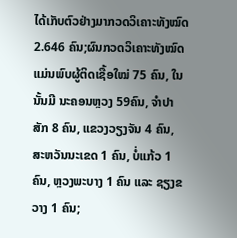ໄດ້ເກັບຕົວຢ່າງມາກວດວິເຄາະທັງໝົດ 2.646 ຄົນ;ຜົນກວດວິເຄາະທັງໝົດ ແມ່ນພົບຜູ້ຕິດເຊື້ອໃໝ່ 75 ຄົນ, ໃນນັ້ນມີ ນະຄອນຫຼວງ 59ຄົນ, ຈຳປາສັກ 8 ຄົນ, ແຂວງວຽງຈັນ 4 ຄົນ, ສະຫວັນນະເຂດ 1 ຄົນ, ບໍ່ແກ້ວ 1 ຄົນ, ຫຼວງພະບາງ 1 ຄົນ ແລະ ຊຽງຂວາງ 1 ຄົນ;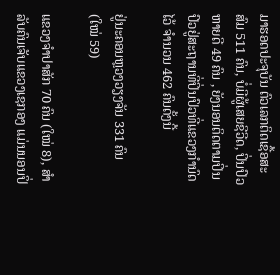ມາຮອດປະຈຸບັນ ຕົວເລກຕິດເຊື້ອສະສົມ 511 ຄົນ, ບໍ່ມີຜູ້ເສຍຊີວີດ, ປິ່ນປົວຫາຍດີ 49 ຄົນ , ຍັງນອນຕິດຕາມປິ່ນປົວຢູ່ສະຖານທີ່ປິ່ນປົວທີ່ແຂວງກຳນົດໄວ້ ຈຳນວນ 462 ຄົນດັ້ງນີ້

ຢູ່ນະຄອນຫຼວງວຽງຈັນ 331 ຄົນ (ໃໝ່ 59)

ແຂວງຈຳປາສັກ 70 ຄົນ (ໃໝ່ 8), ສຳລັບຄົນເຈັບແຂວງເຊກອງ ແມ່ນນອນປິ່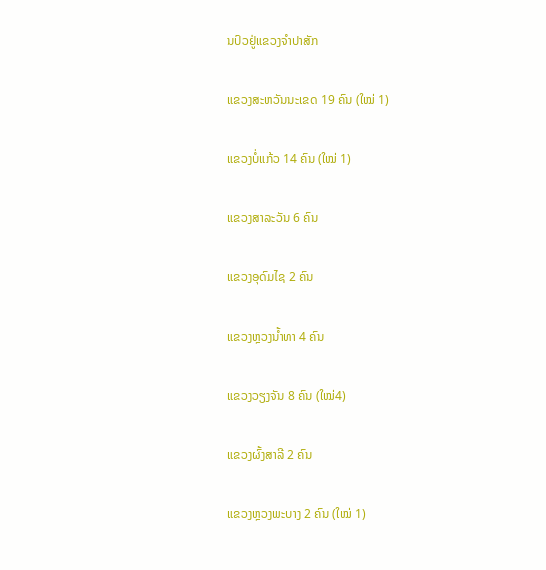ນປົວຢູ່ແຂວງຈຳປາສັກ

ແຂວງສະຫວັນນະເຂດ 19 ຄົນ (ໃໝ່ 1)

ແຂວງບໍ່ແກ້ວ 14 ຄົນ (ໃໝ່ 1)

ແຂວງສາລະວັນ 6 ຄົນ

ແຂວງອຸດົມໄຊ 2 ຄົນ

ແຂວງຫຼວງນ້ຳທາ 4 ຄົນ

ແຂວງວຽງຈັນ 8 ຄົນ (ໃໝ່4)

ແຂວງຜົ້ງສາລີ 2 ຄົນ

ແຂວງຫຼວງພະບາງ 2 ຄົນ (ໃໝ່ 1)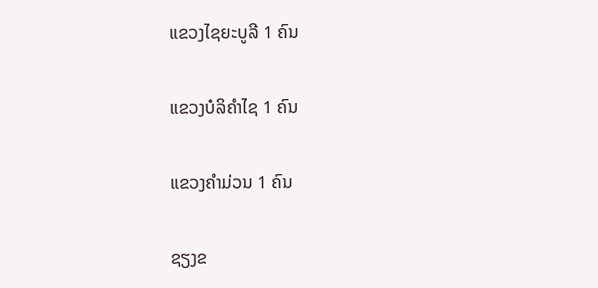ແຂວງໄຊຍະບູລີ 1 ຄົນ

ແຂວງບໍລິຄຳໄຊ 1 ຄົນ

ແຂວງຄຳມ່ວນ 1 ຄົນ

ຊຽງຂ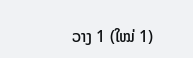ວາງ 1 (ໃໝ່ 1)